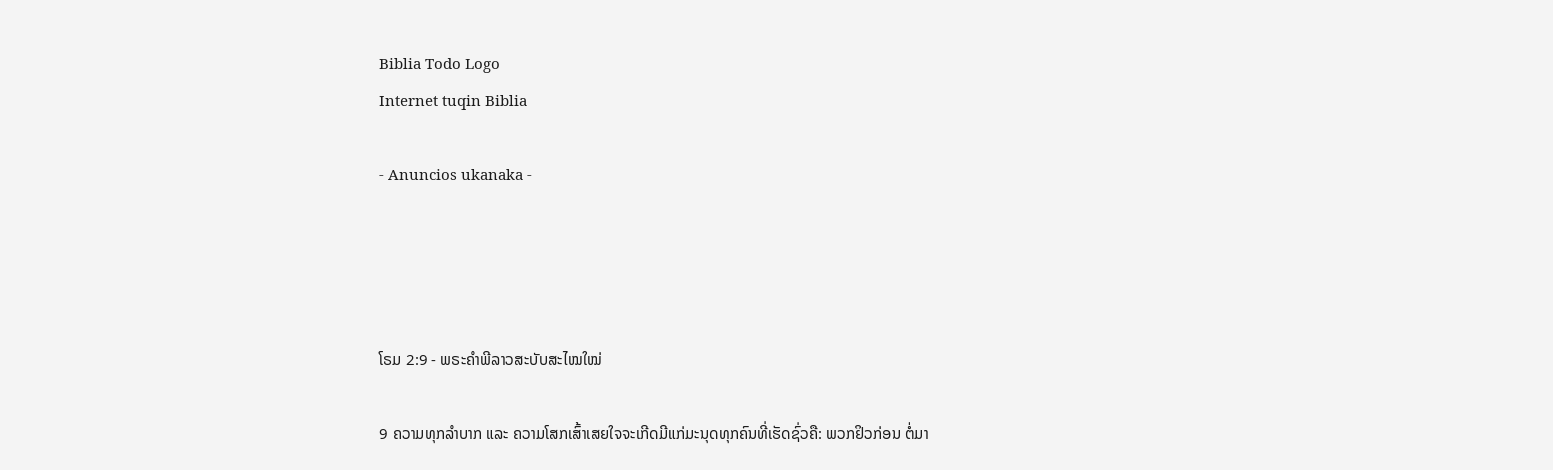Biblia Todo Logo
Internet tuqin Biblia

- Anuncios ukanaka -




ໂຣມ 2:9 - ພຣະຄຳພີລາວສະບັບສະໄໝໃໝ່

9 ຄວາມທຸກລຳບາກ ແລະ ຄວາມໂສກເສົ້າເສຍໃຈຈະເກີດມີແກ່ມະນຸດທຸກຄົນທີ່ເຮັດຊົ່ວຄື: ພວກຢິວກ່ອນ ຕໍ່ມາ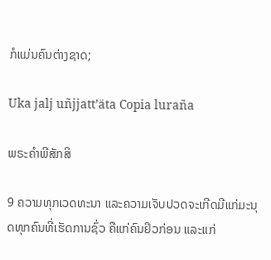ກໍແມ່ນຄົນຕ່າງຊາດ;

Uka jalj uñjjattʼäta Copia luraña

ພຣະຄຳພີສັກສິ

9 ຄວາມທຸກເວດທະນາ ແລະຄວາມເຈັບປວດຈະເກີດມີແກ່ມະນຸດທຸກຄົນທີ່ເຮັດການຊົ່ວ ຄືແກ່ຄົນຢິວກ່ອນ ແລະແກ່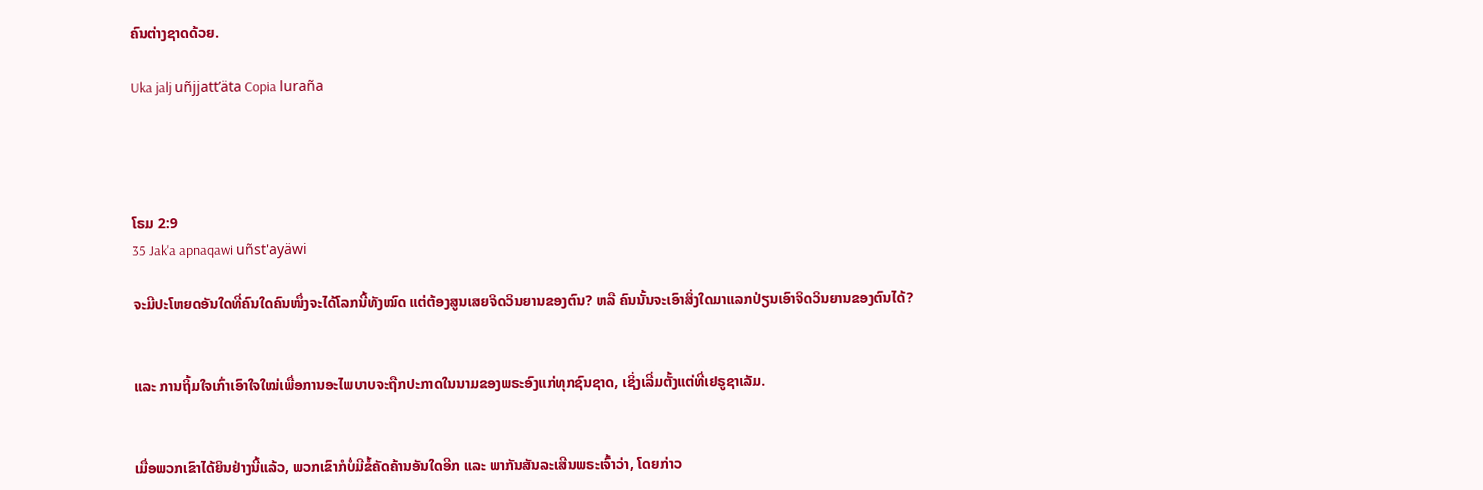ຄົນຕ່າງຊາດດ້ວຍ.

Uka jalj uñjjattʼäta Copia luraña




ໂຣມ 2:9
35 Jak'a apnaqawi uñst'ayäwi

ຈະມີປະໂຫຍດອັນໃດທີ່ຄົນໃດຄົນໜຶ່ງຈະໄດ້ໂລກນີ້ທັງໝົດ ແຕ່ຕ້ອງສູນເສຍຈິດວິນຍານຂອງຕົນ? ຫລື ຄົນນັ້ນຈະເອົາສິ່ງໃດມາແລກປ່ຽນເອົາຈິດວິນຍານຂອງຕົນໄດ້?


ແລະ ການຖິ້ມໃຈເກົ່າເອົາໃຈໃໝ່ເພື່ອການອະໄພບາບຈະຖືກປະກາດໃນນາມຂອງພຣະອົງແກ່ທຸກຊົນຊາດ, ເຊິ່ງເລີ່ມຕັ້ງແຕ່ທີ່ເຢຣູຊາເລັມ.


ເມື່ອພວກເຂົາໄດ້ຍິນຢ່າງນີ້ແລ້ວ, ພວກເຂົາກໍບໍ່ມີຂໍ້ຄັດຄ້ານອັນໃດອີກ ແລະ ພາກັນສັນລະເສີນພຣະເຈົ້າວ່າ, ໂດຍກ່າວ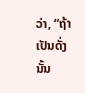ວ່າ, “ຖ້າເປັນດັ່ງນັ້ນ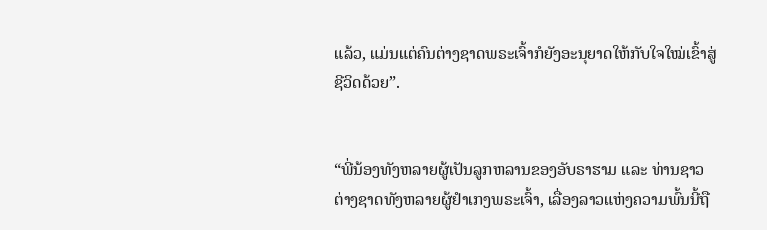ແລ້ວ, ແມ່ນແຕ່ຄົນຕ່າງຊາດພຣະເຈົ້າກໍຍັງອະນຸຍາດໃຫ້ກັບໃຈໃໝ່ເຂົ້າສູ່ຊີວິດດ້ວຍ”.


“ພີ່ນ້ອງທັງຫລາຍຜູ້ເປັນລູກຫລານຂອງອັບຣາຮາມ ແລະ ທ່ານຊາວຕ່າງຊາດທັງຫລາຍຜູ້ຢຳເກງພຣະເຈົ້າ, ເລື່ອງລາວແຫ່ງຄວາມພົ້ນນີ້ຖື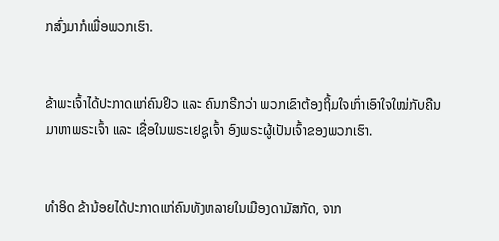ກສົ່ງມາກໍເພື່ອພວກເຮົາ.


ຂ້າພະເຈົ້າໄດ້ປະກາດແກ່ຄົນຢິວ ແລະ ຄົນກຣີກວ່າ ພວກເຂົາຕ້ອງຖິ້ມໃຈເກົ່າເອົາໃຈໃໝ່ກັບຄືນມາຫາພຣະເຈົ້າ ແລະ ເຊື່ອໃນພຣະເຢຊູເຈົ້າ ອົງພຣະຜູ້ເປັນເຈົ້າຂອງພວກເຮົາ.


ທຳອິດ ຂ້ານ້ອຍໄດ້ປະກາດແກ່ຄົນທັງຫລາຍໃນເມືອງດາມັສກັດ, ຈາກ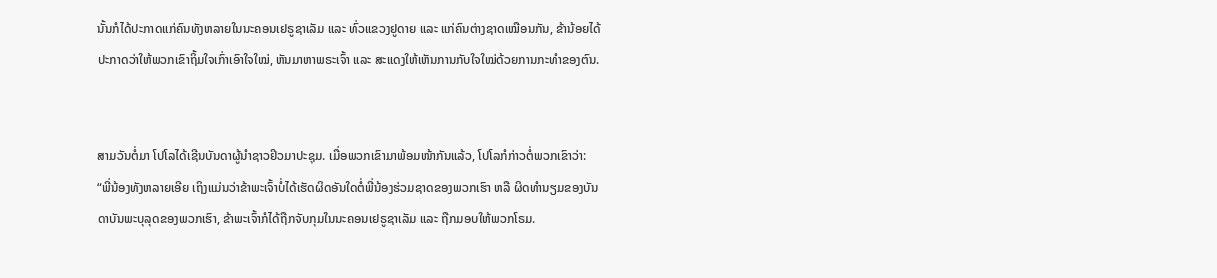ນັ້ນກໍໄດ້ປະກາດແກ່ຄົນທັງຫລາຍໃນນະຄອນເຢຣູຊາເລັມ ແລະ ທົ່ວແຂວງຢູດາຍ ແລະ ແກ່ຄົນຕ່າງຊາດເໝືອນກັນ, ຂ້ານ້ອຍໄດ້ປະກາດວ່າໃຫ້ພວກເຂົາຖິ້ມໃຈເກົ່າເອົາໃຈໃໝ່, ຫັນມາຫາພຣະເຈົ້າ ແລະ ສະແດງໃຫ້ເຫັນການກັບໃຈໃໝ່ດ້ວຍການກະທຳຂອງຕົນ.


ສາມວັນຕໍ່ມາ ໂປໂລໄດ້ເຊີນບັນດາຜູ້ນຳຊາວຢິວມາປະຊຸມ. ເມື່ອພວກເຂົາມາພ້ອມໜ້າກັນແລ້ວ, ໂປໂລກໍກ່າວຕໍ່ພວກເຂົາວ່າ: “ພີ່ນ້ອງທັງຫລາຍເອີຍ ເຖິງແມ່ນວ່າຂ້າພະເຈົ້າບໍ່ໄດ້ເຮັດຜິດອັນໃດຕໍ່ພີ່ນ້ອງຮ່ວມຊາດຂອງພວກເຮົາ ຫລື ຜິດທຳນຽມຂອງບັນດາບັນພະບຸລຸດຂອງພວກເຮົາ, ຂ້າພະເຈົ້າກໍໄດ້ຖືກຈັບກຸມໃນນະຄອນເຢຣູຊາເລັມ ແລະ ຖືກມອບໃຫ້ພວກໂຣມ.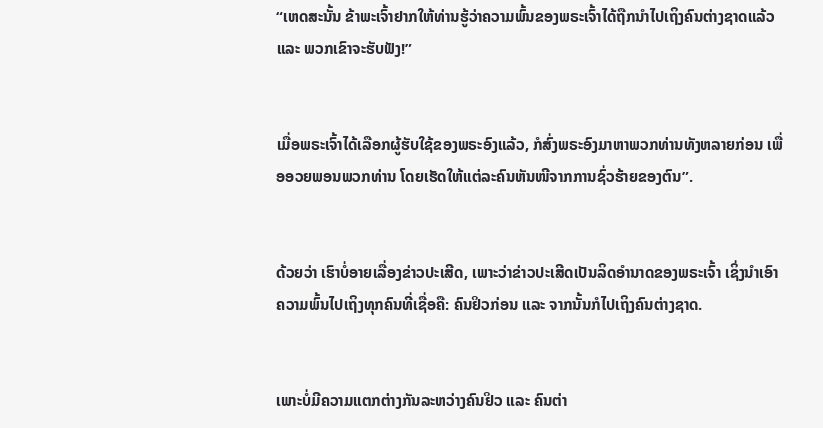“ເຫດສະນັ້ນ ຂ້າພະເຈົ້າຢາກໃຫ້ທ່ານຮູ້ວ່າຄວາມພົ້ນຂອງພຣະເຈົ້າໄດ້ຖືກນຳໄປເຖິງຄົນຕ່າງຊາດແລ້ວ ແລະ ພວກເຂົາຈະຮັບຟັງ!”


ເມື່ອພຣະເຈົ້າໄດ້ເລືອກຜູ້ຮັບໃຊ້ຂອງພຣະອົງແລ້ວ, ກໍສົ່ງພຣະອົງມາຫາພວກທ່ານທັງຫລາຍກ່ອນ ເພື່ອອວຍພອນພວກທ່ານ ໂດຍເຮັດໃຫ້ແຕ່ລະຄົນຫັນໜີຈາກການຊົ່ວຮ້າຍຂອງຕົນ”.


ດ້ວຍວ່າ ເຮົາບໍ່ອາຍເລື່ອງຂ່າວປະເສີດ, ເພາະວ່າຂ່າວປະເສີດເປັນລິດອຳນາດຂອງພຣະເຈົ້າ ເຊິ່ງນໍາເອົາຄວາມພົ້ນໄປເຖິງທຸກຄົນທີ່ເຊື່ອຄື: ຄົນຢິວກ່ອນ ແລະ ຈາກນັ້ນກໍໄປເຖິງຄົນຕ່າງຊາດ.


ເພາະບໍ່ມີຄວາມແຕກຕ່າງກັນລະຫວ່າງຄົນຢິວ ແລະ ຄົນຕ່າ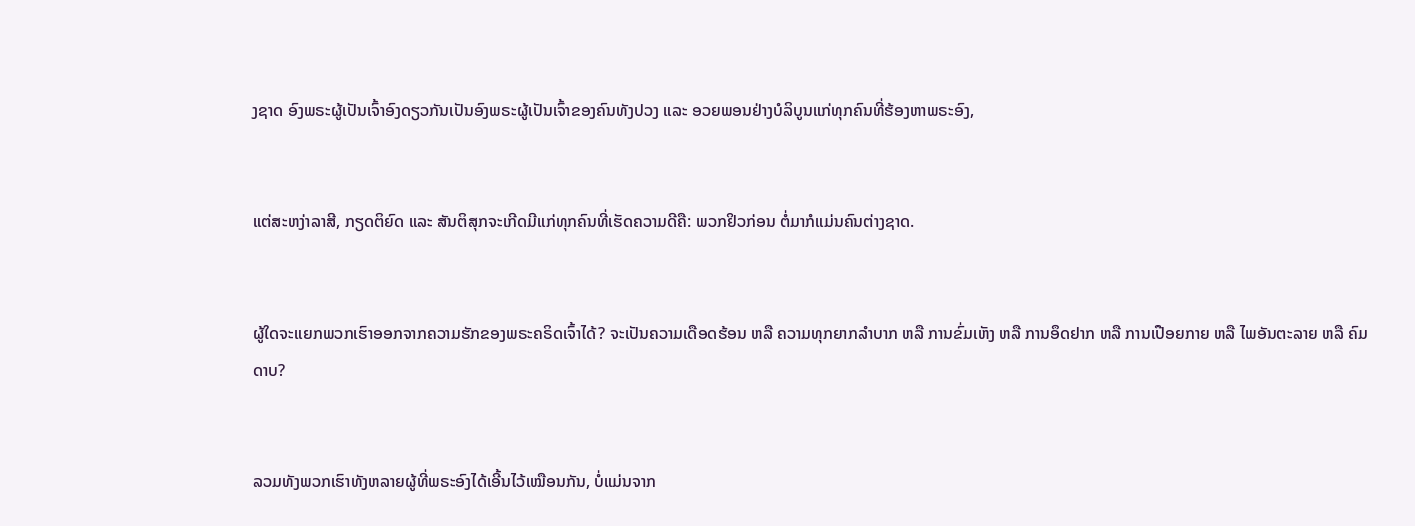ງຊາດ ອົງພຣະຜູ້ເປັນເຈົ້າອົງດຽວກັນເປັນອົງພຣະຜູ້ເປັນເຈົ້າຂອງຄົນທັງປວງ ແລະ ອວຍພອນຢ່າງບໍລິບູນແກ່ທຸກຄົນທີ່ຮ້ອງຫາພຣະອົງ,


ແຕ່ສະຫງ່າລາສີ, ກຽດຕິຍົດ ແລະ ສັນຕິສຸກຈະເກີດມີແກ່ທຸກຄົນທີ່ເຮັດຄວາມດີຄື: ພວກຢິວກ່ອນ ຕໍ່ມາກໍແມ່ນຄົນຕ່າງຊາດ.


ຜູ້ໃດຈະແຍກພວກເຮົາອອກຈາກຄວາມຮັກຂອງພຣະຄຣິດເຈົ້າໄດ້? ຈະເປັນຄວາມເດືອດຮ້ອນ ຫລື ຄວາມທຸກຍາກລຳບາກ ຫລື ການຂົ່ມເຫັງ ຫລື ການອຶດຢາກ ຫລື ການເປືອຍກາຍ ຫລື ໄພອັນຕະລາຍ ຫລື ຄົມດາບ?


ລວມທັງພວກເຮົາທັງຫລາຍຜູ້ທີ່ພຣະອົງໄດ້ເອີ້ນໄວ້ເໝືອນກັນ, ບໍ່ແມ່ນຈາກ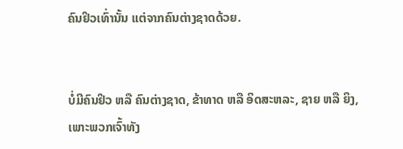ຄົນຢິວເທົ່ານັ້ນ ແຕ່ຈາກຄົນຕ່າງຊາດດ້ວຍ.


ບໍ່ມີຄົນຢິວ ຫລື ຄົນຕ່າງຊາດ, ຂ້າທາດ ຫລື ອິດສະຫລະ, ຊາຍ ຫລື ຍິງ, ເພາະພວກເຈົ້າທັງ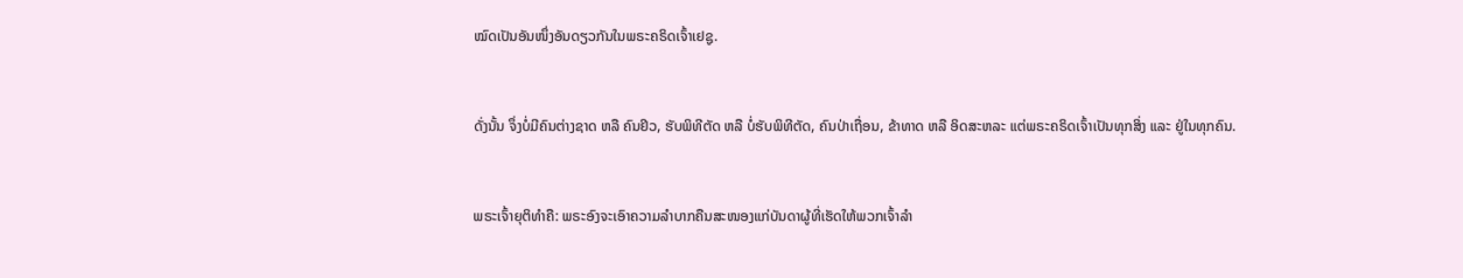ໝົດເປັນອັນໜຶ່ງອັນດຽວກັນໃນພຣະຄຣິດເຈົ້າເຢຊູ.


ດັ່ງນັ້ນ ຈຶ່ງບໍ່ມີຄົນຕ່າງຊາດ ຫລື ຄົນຢິວ, ຮັບພິທີຕັດ ຫລື ບໍ່ຮັບພິທີຕັດ, ຄົນປ່າເຖື່ອນ, ຂ້າທາດ ຫລື ອິດສະຫລະ ແຕ່ພຣະຄຣິດເຈົ້າເປັນທຸກສິ່ງ ແລະ ຢູ່ໃນທຸກຄົນ.


ພຣະເຈົ້າຍຸຕິທຳຄື: ພຣະອົງຈະເອົາຄວາມລຳບາກຄືນສະໜອງແກ່ບັນດາຜູ້ທີ່ເຮັດໃຫ້ພວກເຈົ້າລຳ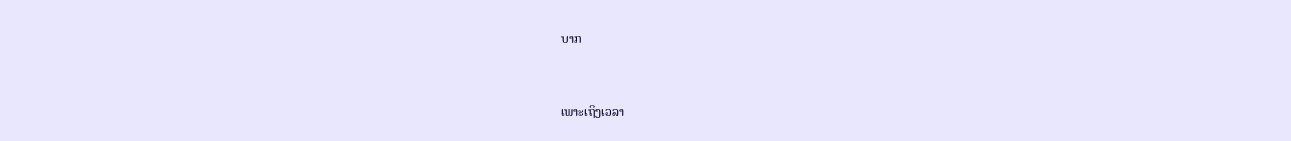ບາກ


ເພາະເຖິງເວລາ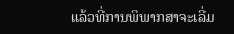ແລ້ວທີ່ການພິພາກສາຈະເລີ່ມ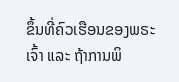ຂຶ້ນທີ່ຄົວເຮືອນຂອງພຣະເຈົ້າ ແລະ ຖ້າການພິ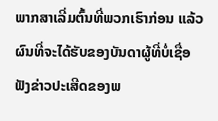ພາກສາເລີ່ມຕົ້ນທີ່ພວກເຮົາກ່ອນ ແລ້ວຜົນທີ່ຈະໄດ້ຮັບຂອງບັນດາຜູ້ທີ່ບໍ່ເຊື່ອຟັງຂ່າວປະເສີດຂອງພ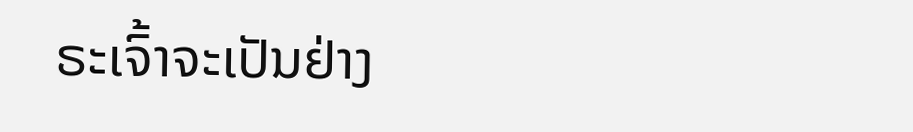ຣະເຈົ້າຈະເປັນຢ່າງ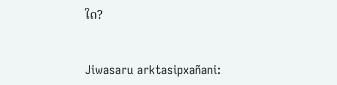ໃດ?


Jiwasaru arktasipxañani: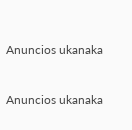Anuncios ukanaka


Anuncios ukanaka